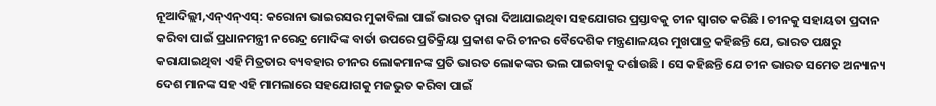ନୂଆଦିଲ୍ଲୀ,ଏନ୍ଏନ୍ଏସ୍: କରୋନା ଭାଇରସର ମୁକାବିଲା ପାଇଁ ଭାରତ ଦ୍ୱାରା ଦିଆଯାଇଥିବା ସହଯୋଗର ପ୍ରସ୍ତାବକୁ ଚୀନ ସ୍ୱାଗତ କରିଛି । ଚୀନକୁ ସହାୟତା ପ୍ରଦାନ କରିବା ପାଇଁ ପ୍ରଧାନମନ୍ତ୍ରୀ ନରେନ୍ଦ୍ର ମୋଦିଙ୍କ ବାର୍ତା ଉପରେ ପ୍ରତିକ୍ରିୟା ପ୍ରକାଶ କରି ଚୀନର ବୈଦେଶିକ ମନ୍ତ୍ରଣାଳୟର ମୁଖପାତ୍ର କହିଛନ୍ତି ଯେ, ଭାରତ ପକ୍ଷରୁ କରାଯାଇଥିବା ଏହି ମିତ୍ରତାର ବ୍ୟବହାର ଚୀନର ଲୋକମାନଙ୍କ ପ୍ରତି ଭାରତ ଲୋକଙ୍କର ଭଲ ପାଇବାକୁ ଦର୍ଶାଉଛି । ସେ କହିଛନ୍ତି ଯେ ଚୀନ ଭାରତ ସମେତ ଅନ୍ୟାନ୍ୟ ଦେଶ ମାନଙ୍କ ସହ ଏହି ମାମଲାରେ ସହଯୋଗକୁ ମଜଭୁତ କରିବା ପାଇଁ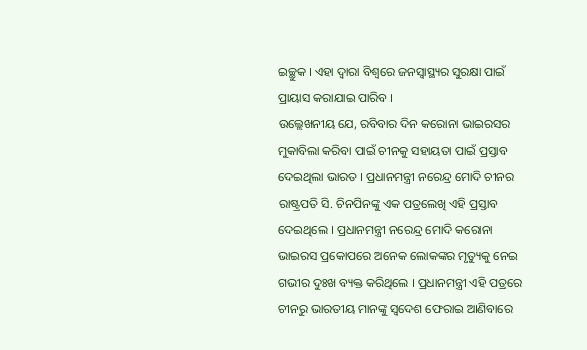ଇଚ୍ଛୁକ । ଏହା ଦ୍ୱାରା ବିଶ୍ୱରେ ଜନସ୍ୱାସ୍ଥ୍ୟର ସୁରକ୍ଷା ପାଇଁ ପ୍ରାୟାସ କରାଯାଇ ପାରିବ ।
ଉଲ୍ଲେଖନୀୟ ଯେ, ରବିବାର ଦିନ କରୋନା ଭାଇରସର ମୁକାବିଲା କରିବା ପାଇଁ ଚୀନକୁ ସହାୟତା ପାଇଁ ପ୍ରସ୍ତାବ ଦେଇଥିଲା ଭାରତ । ପ୍ରଧାନମନ୍ତ୍ରୀ ନରେନ୍ଦ୍ର ମୋଦି ଚୀନର ରାଷ୍ଟ୍ରପତି ସି. ଚିନପିନଙ୍କୁ ଏକ ପତ୍ରଲେଖି ଏହି ପ୍ରସ୍ତାବ ଦେଇଥିଲେ । ପ୍ରଧାନମନ୍ତ୍ରୀ ନରେନ୍ଦ୍ର ମୋଦି କରୋନା ଭାଇରସ ପ୍ରକୋପରେ ଅନେକ ଲୋକଙ୍କର ମୃତ୍ୟୁକୁ ନେଇ ଗଭୀର ଦୁଃଖ ବ୍ୟକ୍ତ କରିଥିଲେ । ପ୍ରଧାନମନ୍ତ୍ରୀ ଏହି ପତ୍ରରେ ଚୀନରୁ ଭାରତୀୟ ମାନଙ୍କୁ ସ୍ୱଦେଶ ଫେରାଇ ଆଣିବାରେ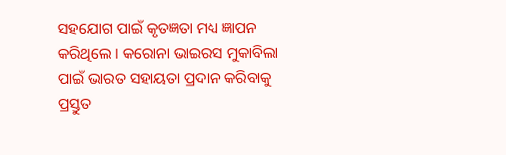ସହଯୋଗ ପାଇଁ କୃତଜ୍ଞତା ମଧ୍ୟ ଜ୍ଞାପନ କରିଥିଲେ । କରୋନା ଭାଇରସ ମୁକାବିଲା ପାଇଁ ଭାରତ ସହାୟତା ପ୍ରଦାନ କରିବାକୁ ପ୍ରସ୍ତୁତ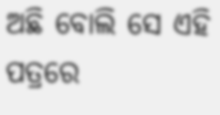ଅଛି ବୋଲି ସେ ଏହି ପତ୍ରରେ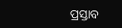ପ୍ରସ୍ତାବ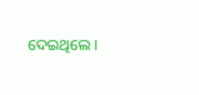ଦେଇଥିଲେ ।